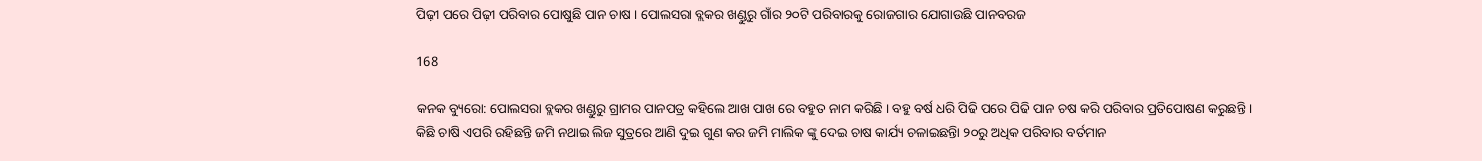ପିଢ଼ୀ ପରେ ପିଢ଼ୀ ପରିବାର ପୋଷୁଛି ପାନ ଚାଷ । ପୋଲସରା ବ୍ଲକର ଖଣ୍ଡୁରୁ ଗାଁର ୨୦ଟି ପରିବାରକୁ ରୋଜଗାର ଯୋଗାଉଛି ପାନବରଜ

168

କନକ ବ୍ୟୁରୋ: ପୋଲସରା ବ୍ଲକର ଖଣ୍ଡୁରୁ ଗ୍ରାମର ପାନପତ୍ର କହିଲେ ଆଖ ପାଖ ରେ ବହୁତ ନାମ କରିଛି । ବହୁ ବର୍ଷ ଧରି ପିଢି ପରେ ପିଢି ପାନ ଚଷ କରି ପରିବାର ପ୍ରତିପୋଷଣ କରୁଛନ୍ତି । କିଛି ଚାଷି ଏପରି ରହିଛନ୍ତି ଜମି ନଥାଇ ଲିଜ ସୁତ୍ରରେ ଆଣି ଦୁଇ ଗୁଣ କର ଜମି ମାଲିକ ଙ୍କୁ ଦେଇ ଚାଷ କାର୍ଯ୍ୟ ଚଳାଇଛନ୍ତିା ୨୦ରୁ ଅଧିକ ପରିବାର ବର୍ତମାନ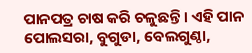ପାନପତ୍ର ଚାଷ କରି ଚଳୁଛନ୍ତି । ଏହି ପାନ ପୋଲସରା, ବୁଗୁଡା, ବେଲଗୁଣ୍ଠା,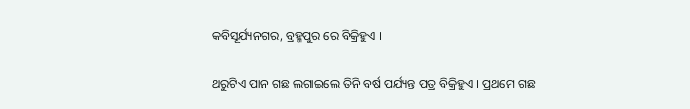କବିସୂର୍ଯ୍ୟନଗର, ବ୍ରହ୍ମପୁର ରେ ବିକ୍ରିହୁଏ ।

ଥରୁଟିଏ ପାନ ଗଛ ଲଗାଇଲେ ତିନି ବର୍ଷ ପର୍ଯ୍ୟନ୍ତ ପତ୍ର ବିକ୍ରିହୁଏ । ପ୍ରଥମେ ଗଛ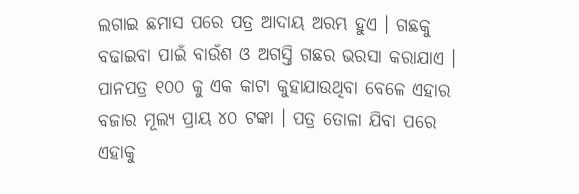ଲଗାଇ ଛମାସ ପରେ ପତ୍ର ଆଦାୟ ଅରମ୍ଭ ହୁଏ । ଗଛକୁ ବଢାଇବା ପାଇଁ ବାଉଁଶ ଓ ଅଗସ୍ତି ଗଛର ଭରସା କରାଯାଏ । ପାନପତ୍ର ୧୦୦ କୁ ଏକ କାଟା କୁହାଯାଉଥିବା ବେଳେ ଏହାର ବଜାର ମୂଲ୍ୟ ପ୍ରାୟ ୪୦ ଟଙ୍କା । ପତ୍ର ତୋଳା ଯିବା ପରେ ଏହାକୁ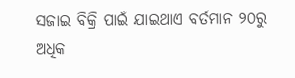ସଜାଇ ବିକ୍ରି ପାଇଁ ଯାଇଥାଏ ବର୍ତମାନ ୨୦ରୁ ଅଧିକ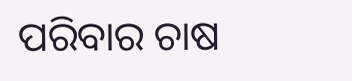ପରିବାର ଚାଷ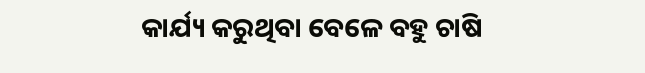କାର୍ଯ୍ୟ କରୁଥିବା ବେଳେ ବହୁ ଚାଷି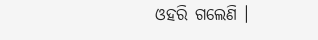ଓହରି ଗଲେଣି ।